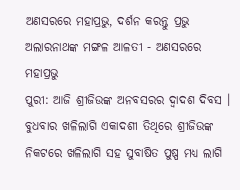ଅଣସରରେ ମହାପ୍ରଭୁ, ଦର୍ଶନ କରନ୍ତୁ ପ୍ରଭୁ ଅଲାରନାଥଙ୍କ ମଙ୍ଗଳ ଆଳତୀ - ଅଣସରରେ ମହାପ୍ରଭୁ
ପୁରୀ: ଆଜି ଶ୍ରୀଜିଉଙ୍କ ଅନବସରର ଦ୍ବାଦଶ ଦିବସ । ବୁଧବାର ଖଳିଲାଗି ଏକାଦଶୀ ତିଥିରେ ଶ୍ରୀଜିଉଙ୍କ ନିକଟରେ ଖଳିଲାଗି ସହ ସୁବାଷିତ ପୁଷ୍ପ ମଧ୍ୟ ଲାଗି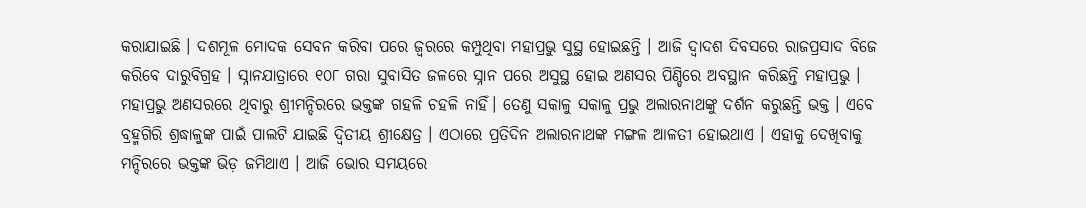କରାଯାଇଛି । ଦଶମୂଳ ମୋଦକ ସେବନ କରିବା ପରେ ଜ୍ବରରେ କମ୍ପୁଥିବା ମହାପ୍ରଭୁ ସୁସ୍ଥ ହୋଇଛନ୍ତି । ଆଜି ଦ୍ବାଦଶ ଦିବସରେ ରାଜପ୍ରସାଦ ବିଜେ କରିବେ ଦାରୁବିଗ୍ରହ । ସ୍ନାନଯାତ୍ରାରେ ୧୦୮ ଗରା ସୁବାସିତ ଜଳରେ ସ୍ନାନ ପରେ ଅସୁସ୍ଥ ହୋଇ ଅଣସର ପିଣ୍ଡିରେ ଅବସ୍ଥାନ କରିଛନ୍ତି ମହାପ୍ରଭୁ । ମହାପ୍ରଭୁ ଅଣସରରେ ଥିବାରୁ ଶ୍ରୀମନ୍ଦିରରେ ଭକ୍ତଙ୍କ ଗହଳି ଚହଳି ନାହିଁ। ତେଣୁ ସକାଳୁ ସକାଳୁ ପ୍ରଭୁ ଅଲାରନାଥଙ୍କୁ ଦର୍ଶନ କରୁଛନ୍ତି ଭକ୍ତ । ଏବେ ବ୍ରହ୍ମଗିରି ଶ୍ରଦ୍ଧାଳୁଙ୍କ ପାଇଁ ପାଲଟି ଯାଇଛି ଦ୍ବିତୀୟ ଶ୍ରୀକ୍ଷେତ୍ର । ଏଠାରେ ପ୍ରତିଦିନ ଅଲାରନାଥଙ୍କ ମଙ୍ଗଳ ଆଳତୀ ହୋଇଥାଏ । ଏହାକୁ ଦେଖିବାକୁ ମନ୍ଦିରରେ ଭକ୍ତଙ୍କ ଭିଡ଼ ଜମିଥାଏ । ଆଜି ଭୋର ସମୟରେ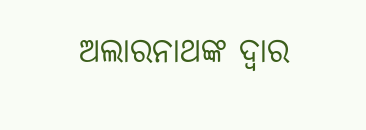ଅଲାରନାଥଙ୍କ ଦ୍ବାର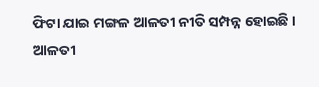ଫିଟା ଯାଇ ମଙ୍ଗଳ ଆଳତୀ ନୀତି ସମ୍ପନ୍ନ ହୋଇଛି । ଆଳତୀ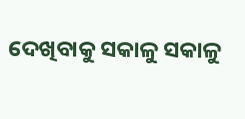ଦେଖିବାକୁ ସକାଳୁ ସକାଳୁ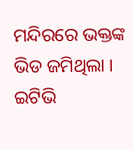ମନ୍ଦିରରେ ଭକ୍ତଙ୍କ ଭିଡ ଜମିଥିଲା ।
ଇଟିଭି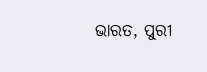ଭାରତ, ପୁରୀ